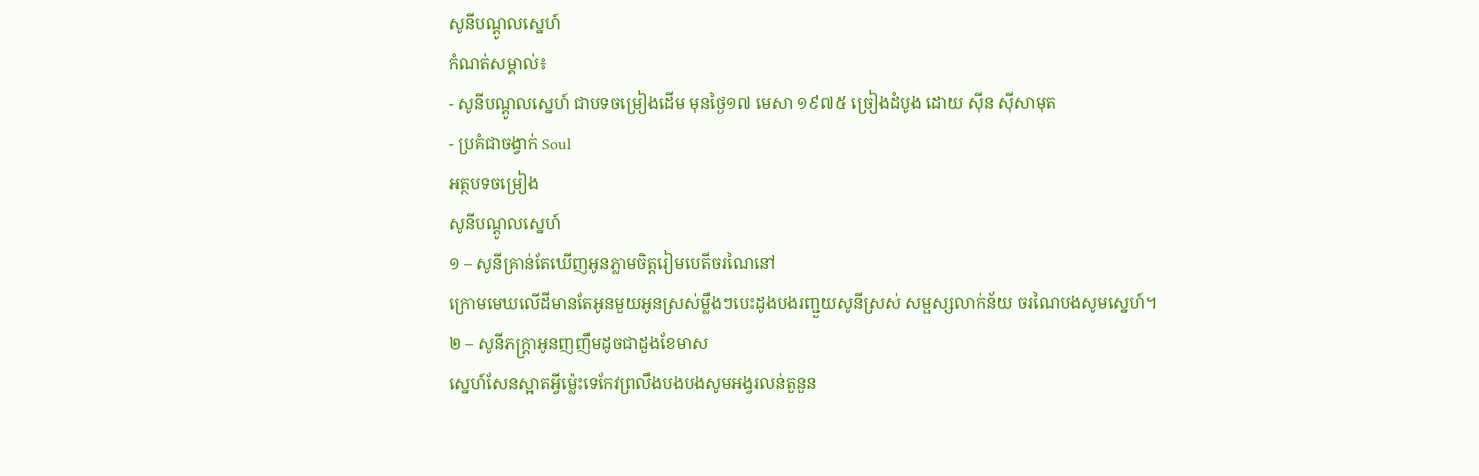សូនីបណ្ដូលស្នេហ៍
កំណត់សម្គាល់៖
- សូនីបណ្ដូលស្នេហ៍ ជាបទចម្រៀងដើម មុនថ្ងៃ១៧ មេសា ១៩៧៥ ច្រៀងដំបូង ដោយ ស៊ីន ស៊ីសាមុត
- ប្រគំជាចង្វាក់ Soul
អត្ថបទចម្រៀង
សូនីបណ្ដូលស្នេហ៍
១ – សូនីគ្រាន់តែឃើញអូនភ្លាមចិត្តរៀមបេតីចរណៃនៅ
ក្រោមមេឃលើដីមានតែអូនមួយអូនស្រស់ម្លឹងៗបេះដូងបងរញ្ជួយសូនីស្រស់ សម្ផស្សលាក់ន័យ ចរណៃបងសូមស្នេហ៍។
២ – សូនីភក្ត្រាអូនញញឹមដូចជាដួងខែមាស
ស្នេហ៍សែនស្អាតអ្វីម៉្លេះទេកែវព្រលឹងបងបងសូមអង្វរលន់តួនួន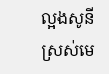ល្អងសូនីស្រស់មេ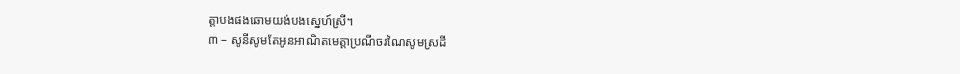ត្តាបងផងឆោមយង់បងស្នេហ៍ស្រី។
៣ – សូនីសូមតែអូនអាណិតមេត្តាប្រណីចរណៃសូមស្រដី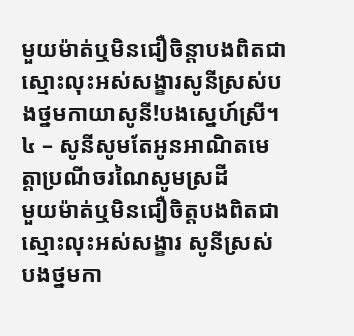មួយម៉ាត់ឬមិនជឿចិន្តាបងពិតជាស្មោះលុះអស់សង្ខារសូនីស្រស់បងថ្នមកាយាសូនី!បងស្នេហ៍ស្រី។
៤ – សូនីសូមតែអូនអាណិតមេត្តាប្រណីចរណៃសូមស្រដី
មួយម៉ាត់ឬមិនជឿចិត្តបងពិតជាស្មោះលុះអស់សង្ខារ សូនីស្រស់ បងថ្នមកា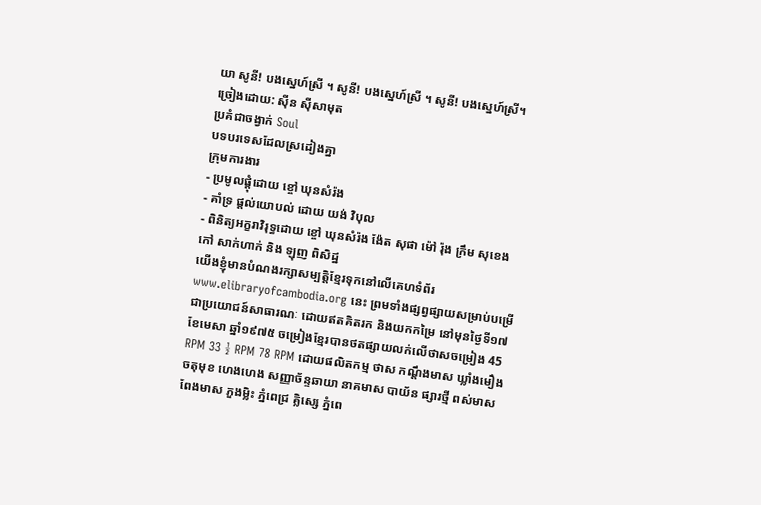យា សូនី! បងស្នេហ៍ស្រី ។ សូនី! បងស្នេហ៍ស្រី ។ សូនី! បងស្នេហ៍ស្រី។
ច្រៀងដោយ: ស៊ីន ស៊ីសាមុត
ប្រគំជាចង្វាក់ Soul
បទបរទេសដែលស្រដៀងគ្នា
ក្រុមការងារ
- ប្រមូលផ្ដុំដោយ ខ្ចៅ ឃុនសំរ៉ង
- គាំទ្រ ផ្ដល់យោបល់ ដោយ យង់ វិបុល
- ពិនិត្យអក្ខរាវិរុទ្ធដោយ ខ្ចៅ ឃុនសំរ៉ង ង៉ែត សុផា ម៉ៅ រ៉ុង ក្រឹម សុខេង កៅ សាក់ហាក់ និង ឡុញ ពិសិដ្ឋ
យើងខ្ញុំមានបំណងរក្សាសម្បត្តិខ្មែរទុកនៅលើគេហទំព័រ www.elibraryofcambodia.org នេះ ព្រមទាំងផ្សព្វផ្សាយសម្រាប់បម្រើជាប្រយោជន៍សាធារណៈ ដោយឥតគិតរក និងយកកម្រៃ នៅមុនថ្ងៃទី១៧ ខែមេសា ឆ្នាំ១៩៧៥ ចម្រៀងខ្មែរបានថតផ្សាយលក់លើថាសចម្រៀង 45 RPM 33 ½ RPM 78 RPM ដោយផលិតកម្ម ថាស កណ្ដឹងមាស ឃ្លាំងមឿង ចតុមុខ ហេងហេង សញ្ញាច័ន្ទឆាយា នាគមាស បាយ័ន ផ្សារថ្មី ពស់មាស ពែងមាស ភួងម្លិះ ភ្នំពេជ្រ គ្លិស្សេ ភ្នំពេ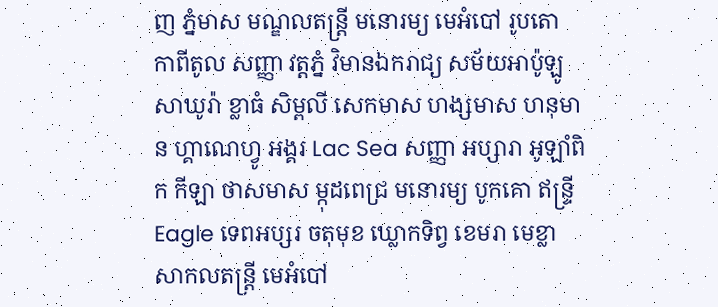ញ ភ្នំមាស មណ្ឌលតន្រ្តី មនោរម្យ មេអំបៅ រូបតោ កាពីតូល សញ្ញា វត្តភ្នំ វិមានឯករាជ្យ សម័យអាប៉ូឡូ សាឃូរ៉ា ខ្លាធំ សិម្ពលី សេកមាស ហង្សមាស ហនុមាន ហ្គាណេហ្វូ អង្គរ Lac Sea សញ្ញា អប្សារា អូឡាំពិក កីឡា ថាសមាស ម្កុដពេជ្រ មនោរម្យ បូកគោ ឥន្ទ្រី Eagle ទេពអប្សរ ចតុមុខ ឃ្លោកទិព្វ ខេមរា មេខ្លា សាកលតន្ត្រី មេអំបៅ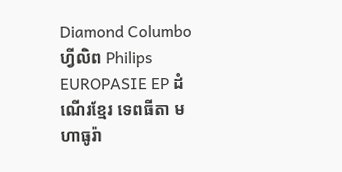Diamond Columbo ហ្វីលិព Philips EUROPASIE EP ដំណើរខ្មែរ ទេពធីតា មហាធូរ៉ា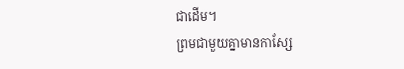ជាដើម។
ព្រមជាមួយគ្នាមានកាសែ្ស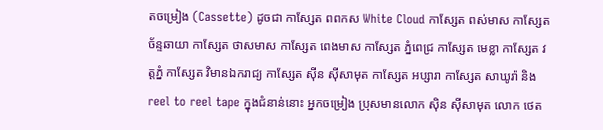តចម្រៀង (Cassette) ដូចជា កាស្សែត ពពកស White Cloud កាស្សែត ពស់មាស កាស្សែត ច័ន្ទឆាយា កាស្សែត ថាសមាស កាស្សែត ពេងមាស កាស្សែត ភ្នំពេជ្រ កាស្សែត មេខ្លា កាស្សែត វត្តភ្នំ កាស្សែត វិមានឯករាជ្យ កាស្សែត ស៊ីន ស៊ីសាមុត កាស្សែត អប្សារា កាស្សែត សាឃូរ៉ា និង reel to reel tape ក្នុងជំនាន់នោះ អ្នកចម្រៀង ប្រុសមានលោក ស៊ិន ស៊ីសាមុត លោក ថេត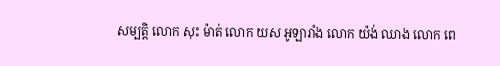សម្បត្តិ លោក សុះ ម៉ាត់ លោក យស អូឡារាំង លោក យ៉ង់ ឈាង លោក ពេ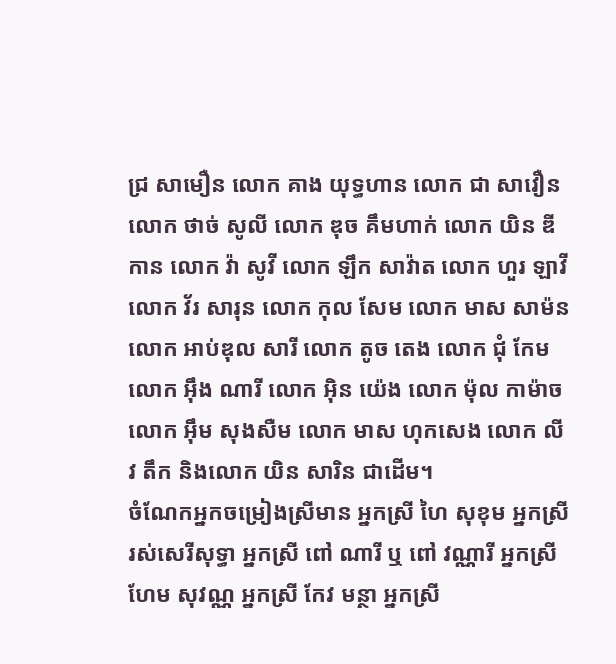ជ្រ សាមឿន លោក គាង យុទ្ធហាន លោក ជា សាវឿន លោក ថាច់ សូលី លោក ឌុច គឹមហាក់ លោក យិន ឌីកាន លោក វ៉ា សូវី លោក ឡឹក សាវ៉ាត លោក ហួរ ឡាវី លោក វ័រ សារុន លោក កុល សែម លោក មាស សាម៉ន លោក អាប់ឌុល សារី លោក តូច តេង លោក ជុំ កែម លោក អ៊ឹង ណារី លោក អ៊ិន យ៉េង លោក ម៉ុល កាម៉ាច លោក អ៊ឹម សុងសឺម លោក មាស ហុកសេង លោក លីវ តឹក និងលោក យិន សារិន ជាដើម។
ចំណែកអ្នកចម្រៀងស្រីមាន អ្នកស្រី ហៃ សុខុម អ្នកស្រី រស់សេរីសុទ្ធា អ្នកស្រី ពៅ ណារី ឬ ពៅ វណ្ណារី អ្នកស្រី ហែម សុវណ្ណ អ្នកស្រី កែវ មន្ថា អ្នកស្រី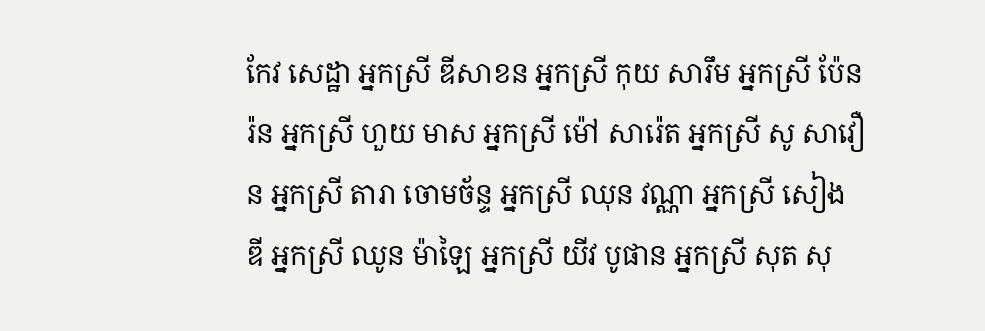កែវ សេដ្ឋា អ្នកស្រី ឌីសាខន អ្នកស្រី កុយ សារឹម អ្នកស្រី ប៉ែនរ៉ន អ្នកស្រី ហួយ មាស អ្នកស្រី ម៉ៅ សារ៉េត អ្នកស្រី សូ សាវឿន អ្នកស្រី តារា ចោមច័ន្ទ អ្នកស្រី ឈុន វណ្ណា អ្នកស្រី សៀង ឌី អ្នកស្រី ឈូន ម៉ាឡៃ អ្នកស្រី យីវ បូផាន អ្នកស្រី សុត សុ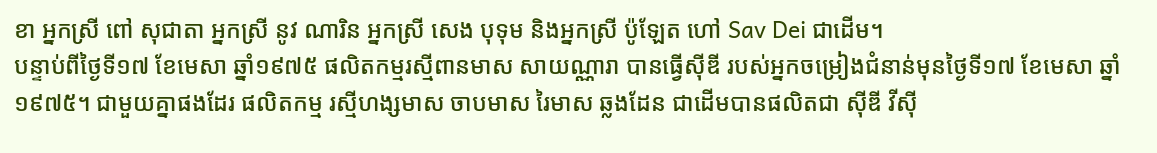ខា អ្នកស្រី ពៅ សុជាតា អ្នកស្រី នូវ ណារិន អ្នកស្រី សេង បុទុម និងអ្នកស្រី ប៉ូឡែត ហៅ Sav Dei ជាដើម។
បន្ទាប់ពីថ្ងៃទី១៧ ខែមេសា ឆ្នាំ១៩៧៥ ផលិតកម្មរស្មីពានមាស សាយណ្ណារា បានធ្វើស៊ីឌី របស់អ្នកចម្រៀងជំនាន់មុនថ្ងៃទី១៧ ខែមេសា ឆ្នាំ១៩៧៥។ ជាមួយគ្នាផងដែរ ផលិតកម្ម រស្មីហង្សមាស ចាបមាស រៃមាស ឆ្លងដែន ជាដើមបានផលិតជា ស៊ីឌី វីស៊ី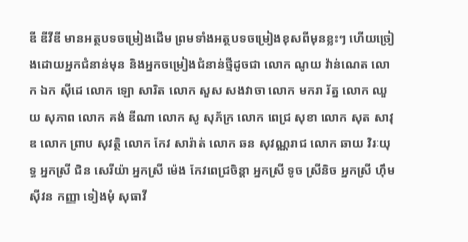ឌី ឌីវីឌី មានអត្ថបទចម្រៀងដើម ព្រមទាំងអត្ថបទចម្រៀងខុសពីមុនខ្លះៗ ហើយច្រៀងដោយអ្នកជំនាន់មុន និងអ្នកចម្រៀងជំនាន់ថ្មីដូចជា លោក ណូយ វ៉ាន់ណេត លោក ឯក ស៊ីដេ លោក ឡោ សារិត លោក សួស សងវាចា លោក មករា រ័ត្ន លោក ឈួយ សុភាព លោក គង់ ឌីណា លោក សូ សុភ័ក្រ លោក ពេជ្រ សុខា លោក សុត សាវុឌ លោក ព្រាប សុវត្ថិ លោក កែវ សារ៉ាត់ លោក ឆន សុវណ្ណរាជ លោក ឆាយ វិរៈយុទ្ធ អ្នកស្រី ជិន សេរីយ៉ា អ្នកស្រី ម៉េង កែវពេជ្រចិន្តា អ្នកស្រី ទូច ស្រីនិច អ្នកស្រី ហ៊ឹម ស៊ីវន កញ្ញា ទៀងមុំ សុធាវី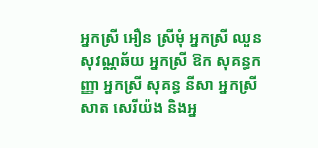អ្នកស្រី អឿន ស្រីមុំ អ្នកស្រី ឈួន សុវណ្ណឆ័យ អ្នកស្រី ឱក សុគន្ធកញ្ញា អ្នកស្រី សុគន្ធ នីសា អ្នកស្រី សាត សេរីយ៉ង និងអ្ន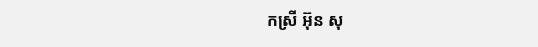កស្រី អ៊ុន សុ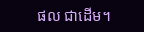ផល ជាដើម។